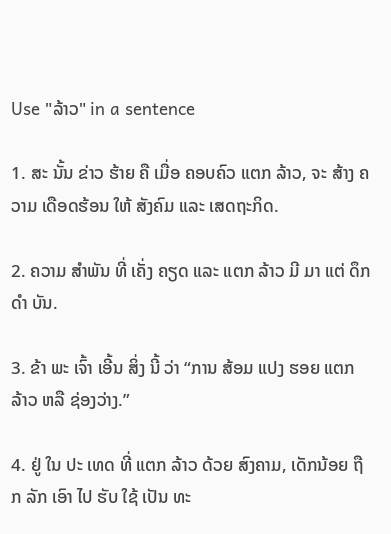Use "ລ້າວ" in a sentence

1. ສະ ນັ້ນ ຂ່າວ ຮ້າຍ ຄື ເມື່ອ ຄອບຄົວ ແຕກ ລ້າວ, ຈະ ສ້າງ ຄວາມ ເດືອດຮ້ອນ ໃຫ້ ສັງຄົມ ແລະ ເສດຖະກິດ.

2. ຄວາມ ສໍາພັນ ທີ່ ເຄັ່ງ ຄຽດ ແລະ ແຕກ ລ້າວ ມີ ມາ ແຕ່ ດຶກ ດໍາ ບັນ.

3. ຂ້າ ພະ ເຈົ້າ ເອີ້ນ ສິ່ງ ນີ້ ວ່າ “ການ ສ້ອມ ແປງ ຮອຍ ແຕກ ລ້າວ ຫລື ຊ່ອງວ່າງ.”

4. ຢູ່ ໃນ ປະ ເທດ ທີ່ ແຕກ ລ້າວ ດ້ວຍ ສົງຄາມ, ເດັກນ້ອຍ ຖືກ ລັກ ເອົາ ໄປ ຮັບ ໃຊ້ ເປັນ ທະ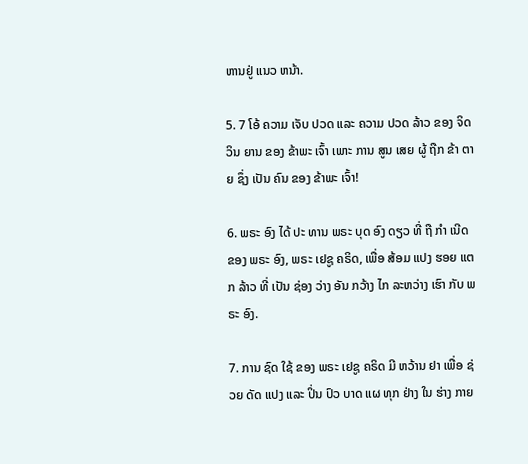ຫານຢູ່ ແນວ ຫນ້າ.

5. 7 ໂອ້ ຄວາມ ເຈັບ ປວດ ແລະ ຄວາມ ປວດ ລ້າວ ຂອງ ຈິດ ວິນ ຍານ ຂອງ ຂ້າພະ ເຈົ້າ ເພາະ ການ ສູນ ເສຍ ຜູ້ ຖືກ ຂ້າ ຕາຍ ຊຶ່ງ ເປັນ ຄົນ ຂອງ ຂ້າພະ ເຈົ້າ!

6. ພຣະ ອົງ ໄດ້ ປະ ທານ ພຣະ ບຸດ ອົງ ດຽວ ທີ່ ຖື ກໍາ ເນີດ ຂອງ ພຣະ ອົງ, ພຣະ ເຢຊູ ຄຣິດ, ເພື່ອ ສ້ອມ ແປງ ຮອຍ ແຕກ ລ້າວ ທີ່ ເປັນ ຊ່ອງ ວ່າງ ອັນ ກວ້າງ ໄກ ລະຫວ່າງ ເຮົາ ກັບ ພຣະ ອົງ.

7. ການ ຊົດ ໃຊ້ ຂອງ ພຣະ ເຢຊູ ຄຣິດ ມີ ຫວ້ານ ຢາ ເພື່ອ ຊ່ວຍ ດັດ ແປງ ແລະ ປິ່ນ ປົວ ບາດ ແຜ ທຸກ ຢ່າງ ໃນ ຮ່າງ ກາຍ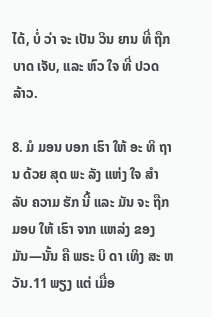ໄດ້, ບໍ່ ວ່າ ຈະ ເປັນ ວິນ ຍານ ທີ່ ຖືກ ບາດ ເຈັບ, ແລະ ຫົວ ໃຈ ທີ່ ປວດ ລ້າວ.

8. ມໍ ມອນ ບອກ ເຮົາ ໃຫ້ ອະ ທິ ຖານ ດ້ວຍ ສຸດ ພະ ລັງ ແຫ່ງ ໃຈ ສໍາ ລັບ ຄວາມ ຮັກ ນີ້ ແລະ ມັນ ຈະ ຖືກ ມອບ ໃຫ້ ເຮົາ ຈາກ ແຫລ່ງ ຂອງ ມັນ—ນັ້ນ ຄື ພຣະ ບິ ດາ ເທິງ ສະ ຫວັນ.11 ພຽງ ແຕ່ ເມື່ອ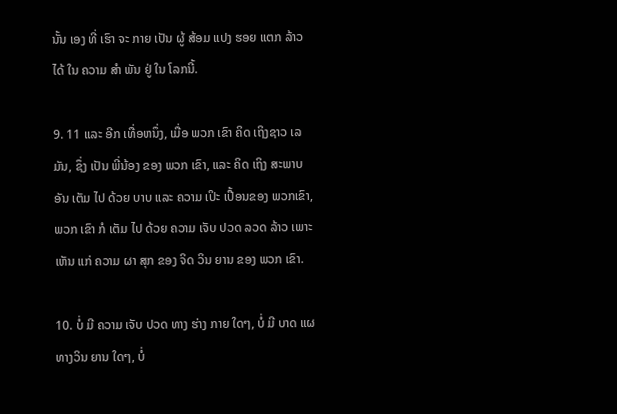ນັ້ນ ເອງ ທີ່ ເຮົາ ຈະ ກາຍ ເປັນ ຜູ້ ສ້ອມ ແປງ ຮອຍ ແຕກ ລ້າວ ໄດ້ ໃນ ຄວາມ ສໍາ ພັນ ຢູ່ ໃນ ໂລກນີ້.

9. 11 ແລະ ອີກ ເທື່ອຫນຶ່ງ, ເມື່ອ ພວກ ເຂົາ ຄິດ ເຖິງຊາວ ເລ ມັນ, ຊຶ່ງ ເປັນ ພີ່ນ້ອງ ຂອງ ພວກ ເຂົາ, ແລະ ຄິດ ເຖິງ ສະພາບ ອັນ ເຕັມ ໄປ ດ້ວຍ ບາບ ແລະ ຄວາມ ເປິະ ເປື້ອນຂອງ ພວກເຂົາ, ພວກ ເຂົາ ກໍ ເຕັມ ໄປ ດ້ວຍ ຄວາມ ເຈັບ ປວດ ລວດ ລ້າວ ເພາະ ເຫັນ ແກ່ ຄວາມ ຜາ ສຸກ ຂອງ ຈິດ ວິນ ຍານ ຂອງ ພວກ ເຂົາ.

10. ບໍ່ ມີ ຄວາມ ເຈັບ ປວດ ທາງ ຮ່າງ ກາຍ ໃດໆ, ບໍ່ ມີ ບາດ ແຜ ທາງວິນ ຍານ ໃດໆ, ບໍ່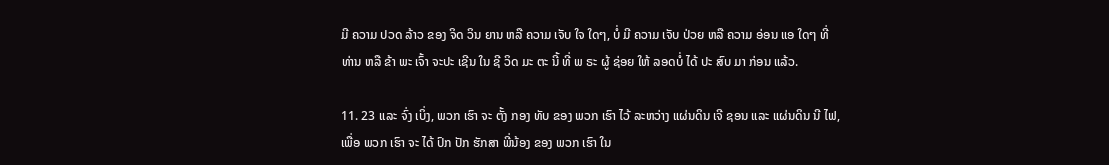ມີ ຄວາມ ປວດ ລ້າວ ຂອງ ຈິດ ວິນ ຍານ ຫລື ຄວາມ ເຈັບ ໃຈ ໃດໆ, ບໍ່ ມີ ຄວາມ ເຈັບ ປ່ວຍ ຫລື ຄວາມ ອ່ອນ ແອ ໃດໆ ທີ່ ທ່ານ ຫລື ຂ້າ ພະ ເຈົ້າ ຈະປະ ເຊີນ ໃນ ຊີ ວິດ ມະ ຕະ ນີ້ ທີ່ ພ ຣະ ຜູ້ ຊ່ອຍ ໃຫ້ ລອດບໍ່ ໄດ້ ປະ ສົບ ມາ ກ່ອນ ແລ້ວ.

11. 23 ແລະ ຈົ່ງ ເບິ່ງ, ພວກ ເຮົາ ຈະ ຕັ້ງ ກອງ ທັບ ຂອງ ພວກ ເຮົາ ໄວ້ ລະຫວ່າງ ແຜ່ນດິນ ເຈີ ຊອນ ແລະ ແຜ່ນດິນ ນີ ໄຟ, ເພື່ອ ພວກ ເຮົາ ຈະ ໄດ້ ປົກ ປັກ ຮັກສາ ພີ່ນ້ອງ ຂອງ ພວກ ເຮົາ ໃນ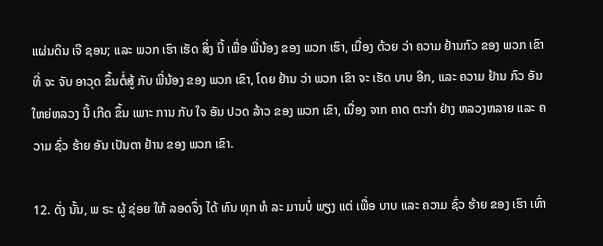ແຜ່ນດິນ ເຈີ ຊອນ; ແລະ ພວກ ເຮົາ ເຮັດ ສິ່ງ ນີ້ ເພື່ອ ພີ່ນ້ອງ ຂອງ ພວກ ເຮົາ, ເນື່ອງ ດ້ວຍ ວ່າ ຄວາມ ຢ້ານກົວ ຂອງ ພວກ ເຂົາ ທີ່ ຈະ ຈັບ ອາວຸດ ຂຶ້ນຕໍ່ສູ້ ກັບ ພີ່ນ້ອງ ຂອງ ພວກ ເຂົາ, ໂດຍ ຢ້ານ ວ່າ ພວກ ເຂົາ ຈະ ເຮັດ ບາບ ອີກ, ແລະ ຄວາມ ຢ້ານ ກົວ ອັນ ໃຫຍ່ຫລວງ ນີ້ ເກີດ ຂຶ້ນ ເພາະ ການ ກັບ ໃຈ ອັນ ປວດ ລ້າວ ຂອງ ພວກ ເຂົາ, ເນື່ອງ ຈາກ ຄາດ ຕະກໍາ ຢ່າງ ຫລວງຫລາຍ ແລະ ຄວາມ ຊົ່ວ ຮ້າຍ ອັນ ເປັນຕາ ຢ້ານ ຂອງ ພວກ ເຂົາ.

12. ດັ່ງ ນັ້ນ, ພ ຣະ ຜູ້ ຊ່ອຍ ໃຫ້ ລອດຈຶ່ງ ໄດ້ ທົນ ທຸກ ທໍ ລະ ມານບໍ່ ພຽງ ແຕ່ ເພື່ອ ບາບ ແລະ ຄວາມ ຊົ່ວ ຮ້າຍ ຂອງ ເຮົາ ເທົ່າ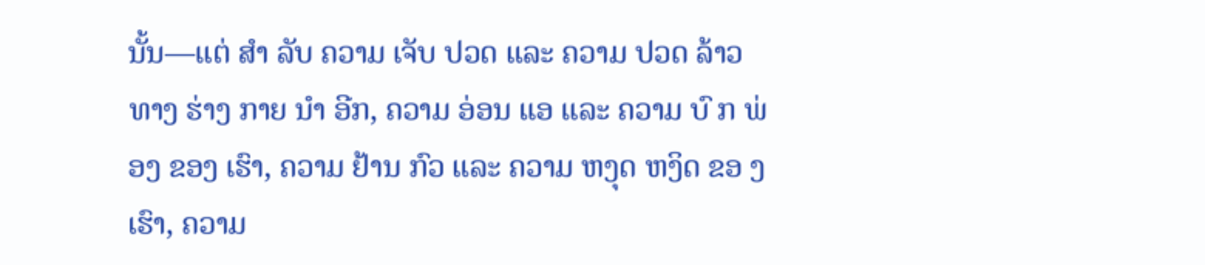ນັ້ນ—ແຕ່ ສໍາ ລັບ ຄວາມ ເຈັບ ປວດ ແລະ ຄວາມ ປວດ ລ້າວ ທາງ ຮ່າງ ກາຍ ນໍາ ອີກ, ຄວາມ ອ່ອນ ແອ ແລະ ຄວາມ ບົ ກ ພ່ອງ ຂອງ ເຮົາ, ຄວາມ ຢ້ານ ກົວ ແລະ ຄວາມ ຫງຸດ ຫງິດ ຂອ ງ ເຮົາ, ຄວາມ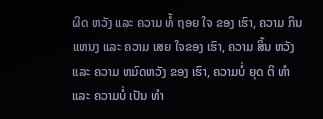ຜິດ ຫວັງ ແລະ ຄວາມ ທໍ້ ຖອຍ ໃຈ ຂອງ ເຮົາ, ຄວາມ ກິນ ແຫນງ ແລະ ຄວາມ ເສຍ ໃຈຂອງ ເຮົາ, ຄວາມ ສິ້ນ ຫວັງ ແລະ ຄວາມ ຫມົດຫວັງ ຂອງ ເຮົາ, ຄວາມບໍ່ ຍຸດ ຕິ ທໍາ ແລະ ຄວາມບໍ່ ເປັນ ທໍາ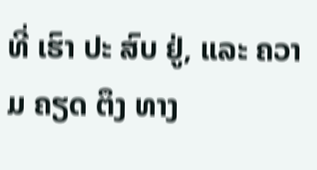ທີ່ ເຮົາ ປະ ສົບ ຢູ່, ແລະ ຄວາມ ຄຽດ ຕຶງ ທາງ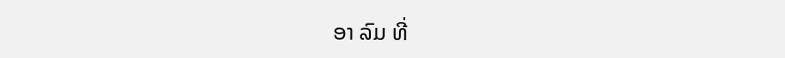ອາ ລົມ ທີ່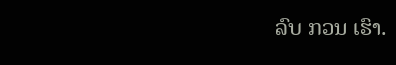ລົບ ກວນ ເຮົາ.